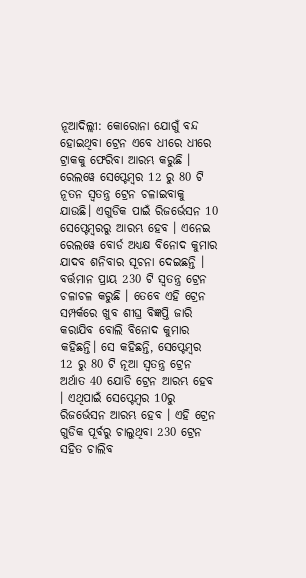ନୂଆଦିଲ୍ଲୀ: କୋରୋନା ଯୋଗୁଁ ବନ୍ଦ ହୋଇଥିବା ଟ୍ରେନ ଏବେ ଧୀରେ ଧୀରେ ଟ୍ରାକକୁ ଫେରିବା ଆରମ୍ଭ କରୁଛି । ରେଲୱେ ସେପ୍ଟେମ୍ବର 12 ରୁ 80 ଟି ନୂତନ ସ୍ବତନ୍ତ୍ର ଟ୍ରେନ ଚଳାଇବାକୁ ଯାଉଛି। ଏଗୁଡିକ ପାଇଁ ରିଜର୍ଭେସନ 10 ସେପ୍ଟେମ୍ବରରୁ ଆରମ୍ଭ ହେବ । ଏନେଇ ରେଲୱେ ବୋର୍ଡ ଅଧ୍ୟକ୍ଷ ବିନୋଦ କୁମାର ଯାଦବ ଶନିବାର ସୂଚନା ଦେଇଛନ୍ତି ।
ବର୍ତ୍ତମାନ ପ୍ରାୟ 230 ଟି ସ୍ବତନ୍ତ୍ର ଟ୍ରେନ ଚଳାଚଳ କରୁଛି । ତେବେ ଏହି ଟ୍ରେନ ସମ୍ପର୍କରେ ଖୁବ ଶୀଘ୍ର ବିଜ୍ଞପ୍ତି ଜାରି କରାଯିବ ବୋଲି ବିନୋଦ କୁମାର କହିଛନ୍ତି। ସେ କହିଛନ୍ତି, ସେପ୍ଟେମ୍ବର 12 ରୁ 80 ଟି ନୂଆ ସ୍ବତନ୍ତ୍ର ଟ୍ରେନ ଅର୍ଥାତ 40 ଯୋଡି ଟ୍ରେନ ଆରମ୍ଭ ହେବ । ଏଥିପାଇଁ ସେପ୍ଟେମ୍ବର 10ରୁ ରିଜର୍ଭେସନ ଆରମ୍ଭ ହେବ । ଏହି ଟ୍ରେନ ଗୁଡିକ ପୂର୍ବରୁ ଚାଲୁଥିବା 230 ଟ୍ରେନ ସହିତ ଚାଲିବ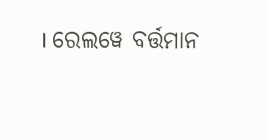। ରେଲୱେ ବର୍ତ୍ତମାନ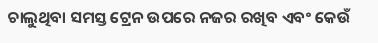ଚାଲୁଥିବା ସମସ୍ତ ଟ୍ରେନ ଉପରେ ନଜର ରଖିବ ଏବଂ କେଉଁ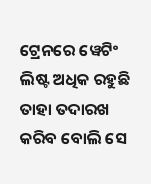ଟ୍ରେନରେ ୱେଟିଂ ଲିଷ୍ଟ ଅଧିକ ରହୁଛି ତାହା ତଦାରଖ କରିବ ବୋଲି ସେ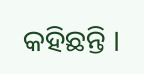କହିଛନ୍ତି ।